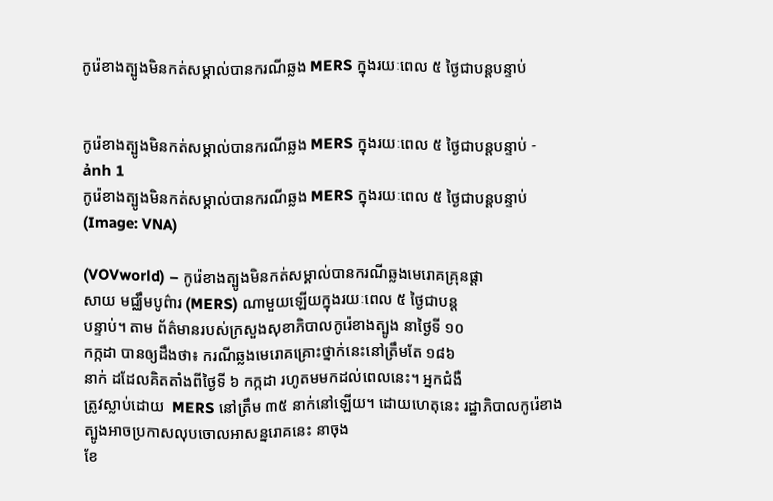កូរ៉េខាងត្បូងមិនកត់សម្គាល់បានករណីឆ្លង MERS ក្នុងរយៈពេល ៥ ថ្ងៃជាបន្តបន្ទាប់


កូរ៉េខាងត្បូងមិនកត់សម្គាល់បានករណីឆ្លង MERS ក្នុងរយៈពេល ៥ ថ្ងៃជាបន្តបន្ទាប់ - ảnh 1
កូរ៉េខាងត្បូងមិនកត់សម្គាល់បានករណីឆ្លង MERS ក្នុងរយៈពេល ៥ ថ្ងៃជាបន្តបន្ទាប់ (Image: VNA)

(VOVworld) – កូរ៉េខាងត្បូងមិនកត់សម្គាល់បានករណីឆ្លងមេរោគគ្រុនផ្តា
សាយ មជ្ឈឹមបូព៌ារ (MERS) ណាមួយឡើយក្នុងរយៈពេល ៥ ថ្ងៃជាបន្ត
បន្ទាប់។ តាម ព័ត៌មានរបស់ក្រសួងសុខាភិបាលកូរ៉េខាងត្បូង នាថ្ងៃទី ១០
កក្កដា បានឲ្យដឹងថា៖ ករណីឆ្លងមេរោគគ្រោះថ្នាក់នេះនៅត្រឹមតែ ១៨៦
នាក់ ដដែលគិតតាំងពីថ្ងៃទី ៦ កក្កដា រហូតមមកដល់ពេលនេះ។ អ្នកជំងឺ
ត្រូវស្លាប់ដោយ  MERS នៅត្រឹម ៣៥ នាក់នៅឡើយ។ ដោយហេតុនេះ រដ្ឋាភិបាលកូរ៉េខាងត្បូងអាចប្រកាសលុបចោលអាសន្នរោគនេះ នាចុង
ខែ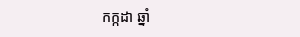កក្កដា ឆ្នាំ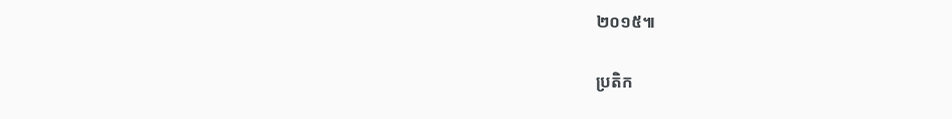២០១៥៕

ប្រតិក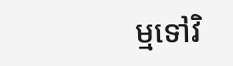ម្មទៅវិ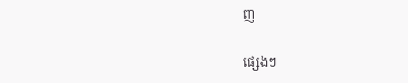ញ

ផ្សេងៗ